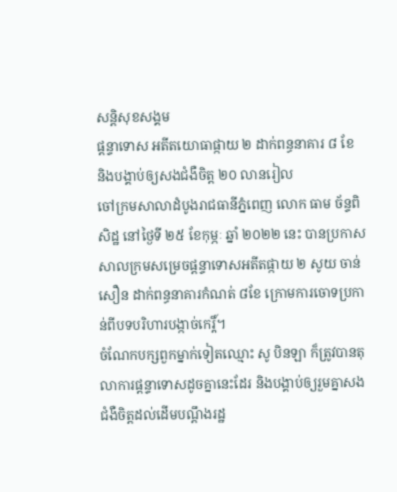សន្តិសុខសង្គម
ផ្ដន្ទាទោស អតីតយោធាផ្កាយ ២ ដាក់ពន្ធនាគារ ៨ ខែ និងបង្គាប់ឲ្យសងជំងឺចិត្ត ២០ លានរៀល
ចៅក្រមសាលាដំបូងរាជធានីភ្នំពេញ លោក ធាម ច័ន្ទពិសិដ្ឋ នៅថ្ងៃទី ២៥ ខែកុម្ភៈ ឆ្នាំ ២០២២ នេះ បានប្រកាសសាលក្រមសម្រេចផ្ដន្ទាទោសអតីតផ្កាយ ២ សូយ ចាន់សឿន ដាក់ពន្ធនាគារកំណត់ ៨ខែ ក្រោមការចោទប្រកាន់ពីបទបរិហារបង្កាច់កេរ្តិ៍។
ចំណែកបក្សពួកម្នាក់ទៀតឈ្មោះ សូ បិនឡា ក៏ត្រូវបានតុលាការផ្ដន្ទាទោសដូចគ្នានេះដែរ និងបង្គាប់ឲ្យរួមគ្នាសងជំងឺចិត្តដល់ដើមបណ្ដឹងរដ្ឋ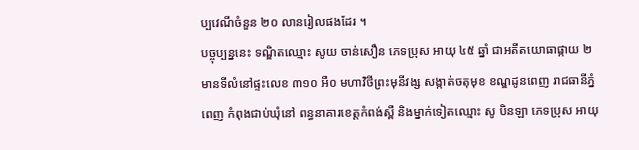ប្បវេណីចំនួន ២០ លានរៀលផងដែរ ។
បច្ចុប្បន្ននេះ ទណ្ឌិតឈ្មោះ សូយ ចាន់សឿន ភេទប្រុស អាយុ ៤៥ ឆ្នាំ ជាអតីតយោធាផ្កាយ ២ មានទីលំនៅផ្ទះលេខ ៣១០ អឺ០ មហាវិថីព្រះមុនីវង្ស សង្កាត់ចតុមុខ ខណ្ឌដូនពេញ រាជធានីភ្នំពេញ កំពុងជាប់ឃុំនៅ ពន្ធនាគារខេត្តកំពង់ស្ពឺ និងម្នាក់ទៀតឈ្មោះ សូ បិនឡា ភេទប្រុស អាយុ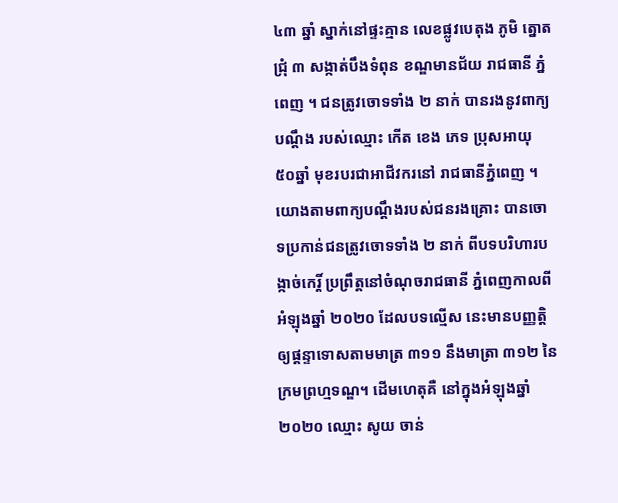៤៣ ឆ្នាំ ស្នាក់នៅផ្ទះគ្មាន លេខផ្លូវបេតុង ភូមិ ត្នោតជ្រុំ ៣ សង្កាត់បឹងទំពុន ខណ្ឌមានជ័យ រាជធានី ភ្នំពេញ ។ ជនត្រូវចោទទាំង ២ នាក់ បានរងនូវពាក្យបណ្តឹង របស់ឈ្មោះ កើត ខេង ភេទ ប្រុសអាយុ ៥០ឆ្នាំ មុខរបរជាអាជីវករនៅ រាជធានីភ្នំពេញ ។
យោងតាមពាក្យបណ្តឹងរបស់ជនរងគ្រោះ បានចោទប្រកាន់ជនត្រូវចោទទាំង ២ នាក់ ពីបទបរិហារបង្កាច់កេរ្តិ៍ ប្រព្រឹត្តនៅចំណុចរាជធានី ភ្នំពេញកាលពីអំឡុងឆ្នាំ ២០២០ ដែលបទល្មើស នេះមានបញ្ញត្តិឲ្យផ្តន្ទាទោសតាមមាត្រ ៣១១ នឹងមាត្រា ៣១២ នៃក្រមព្រហ្មទណ្ឌ។ ដើមហេតុគឺ នៅក្នុងអំឡុងឆ្នាំ ២០២០ ឈ្មោះ សូយ ចាន់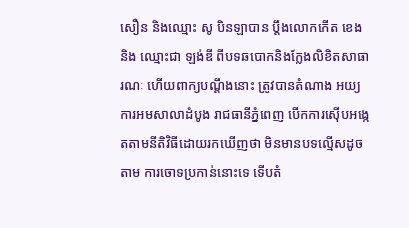សឿន និងឈ្មោះ សូ បិនឡាបាន ប្តឹងលោកកើត ខេង និង ឈ្មោះជា ឡង់ឌី ពីបទឆបោកនិងក្លែងលិខិតសាធារណៈ ហើយពាក្យបណ្តឹងនោះ ត្រូវបានតំណាង អយ្យការអមសាលាដំបូង រាជធានីភ្នំពេញ បើកការស៊ើបអង្កេតតាមនីតិវិធីដោយរកឃើញថា មិនមានបទល្មើសដូចតាម ការចោទប្រកាន់នោះទេ ទើបតំ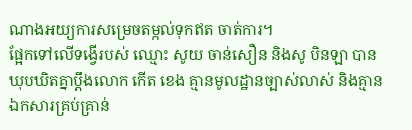ណាងអយ្យការសម្រេចតម្កល់ទុកឥត ចាត់ការ។
ផ្អែកទៅលើទង្វើរបស់ ឈ្មោះ សូយ ចាន់សឿន និងសូ បិនឡា បានឃុបឃិតគ្នាប្តឹងលោក កើត ខេង គ្មានមូលដ្ឋានច្បាស់លាស់ និងគ្មានឯកសារគ្រប់គ្រាន់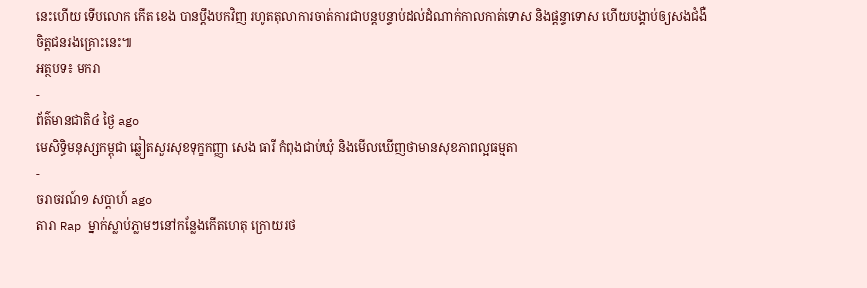នេះហើយ ទើបលោក កើត ខេង បានប្ដឹងបកវិញ រហូតតុលាការចាត់ការជាបន្តបន្ទាប់ដល់ដំណាក់កាលកាត់ទោស និងផ្ដន្ទាទោស ហើយបង្គាប់ឲ្យសងជំងឺចិត្តជនរងគ្រោះនេះ៕
អត្ថបទ៖ មករា
-
ព័ត៌មានជាតិ៤ ថ្ងៃ ago
មេសិទ្ធិមនុស្សកម្ពុជា ឆ្លៀតសួរសុខទុក្ខកញ្ញា សេង ធារី កំពុងជាប់ឃុំ និងមើលឃើញថាមានសុខភាពល្អធម្មតា
-
ចរាចរណ៍១ សប្តាហ៍ ago
តារា Rap ម្នាក់ស្លាប់ភ្លាមៗនៅកន្លែងកើតហេតុ ក្រោយរថ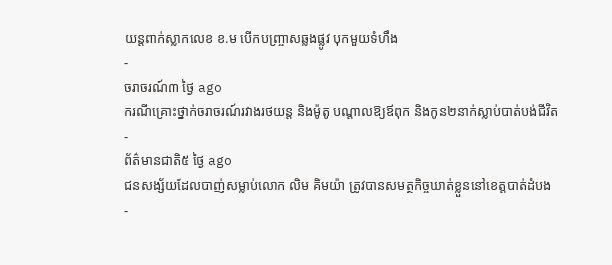យន្ដពាក់ស្លាកលេខ ខ.ម បើកបញ្ច្រាសឆ្លងផ្លូវ បុកមួយទំហឹង
-
ចរាចរណ៍៣ ថ្ងៃ ago
ករណីគ្រោះថ្នាក់ចរាចរណ៍រវាងរថយន្ត និងម៉ូតូ បណ្ដាលឱ្យឪពុក និងកូន២នាក់ស្លាប់បាត់បង់ជីវិត
-
ព័ត៌មានជាតិ៥ ថ្ងៃ ago
ជនសង្ស័យដែលបាញ់សម្លាប់លោក លិម គិមយ៉ា ត្រូវបានសមត្ថកិច្ចឃាត់ខ្លួននៅខេត្តបាត់ដំបង
-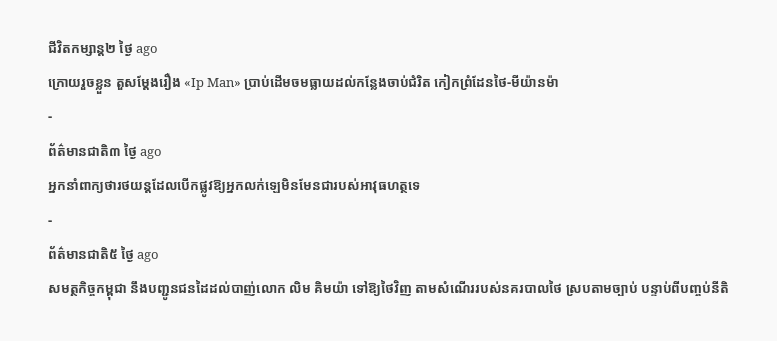ជីវិតកម្សាន្ដ២ ថ្ងៃ ago
ក្រោយរួចខ្លួន តួសម្ដែងរឿង «Ip Man» ប្រាប់ដើមចមធ្លាយដល់កន្លែងចាប់ជំរិត កៀកព្រំដែនថៃ-មីយ៉ានម៉ា
-
ព័ត៌មានជាតិ៣ ថ្ងៃ ago
អ្នកនាំពាក្យថារថយន្តដែលបើកផ្លូវឱ្យអ្នកលក់ឡេមិនមែនជារបស់អាវុធហត្ថទេ
-
ព័ត៌មានជាតិ៥ ថ្ងៃ ago
សមត្ថកិច្ចកម្ពុជា នឹងបញ្ជូនជនដៃដល់បាញ់លោក លិម គិមយ៉ា ទៅឱ្យថៃវិញ តាមសំណើររបស់នគរបាលថៃ ស្របតាមច្បាប់ បន្ទាប់ពីបញ្ចប់នីតិ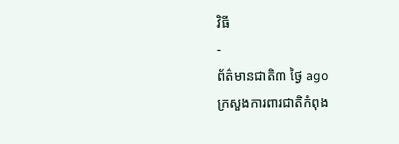វិធី
-
ព័ត៌មានជាតិ៣ ថ្ងៃ ago
ក្រសួងការពារជាតិកំពុង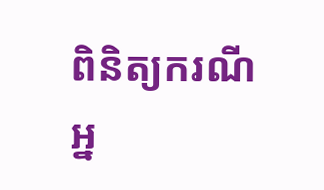ពិនិត្យករណីអ្ន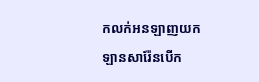កលក់អនឡាញយកឡានសារ៉ែនបើក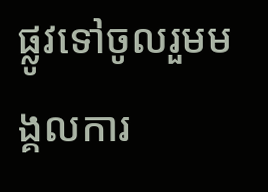ផ្លូវទៅចូលរួមមង្គលការ